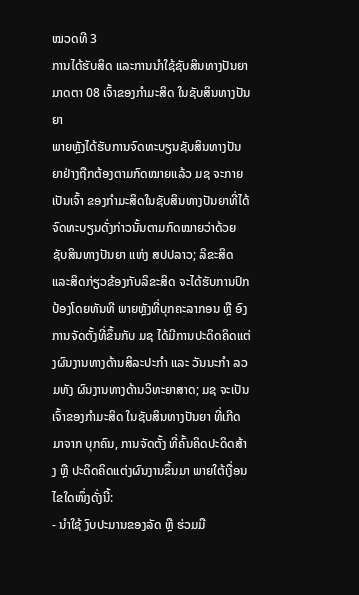ໝວດທີ 3
ການໄດ້ຮັບສິດ ແລະການນໍາໃຊ້ຊັບສິນທາງປັນຍາ
ມາດຕາ 08 ເຈົ້າຂອງກໍາມະສິດ ໃນຊັບສິນທາງປັນຍາ
ພາຍຫຼັງໄດ້ຮັບການຈົດທະບຽນຊັບສິນທາງປັນຍາຢ່າງຖືກຕ້ອງຕາມກົດໝາຍແລ້ວ ມຊ ຈະກາຍເປັນເຈົ້າ ຂອງກໍາມະສິດໃນຊັບສິນທາງປັນຍາທີ່ໄດ້ຈົດທະບຽນດັ່ງກ່າວນັ້ນຕາມກົດໝາຍວ່າດ້ວຍຊັບສິນທາງປັນຍາ ແຫ່ງ ສປປລາວ; ລິຂະສິດ ແລະສິດກ່ຽວຂ້ອງກັບລິຂະສິດ ຈະໄດ້ຮັບການປົກປ້ອງໂດຍທັນທີ ພາຍຫຼັງທີ່ບຸກຄະລາກອນ ຫຼື ອົງການຈັດຕັ້ງທີ່ຂຶ້ນກັບ ມຊ ໄດ້ມີການປະດິດຄິດແຕ່ງຜົນງານທາງດ້ານສິລະປະກໍາ ແລະ ວັນນະກໍາ ລວມທັງ ຜົນງານທາງດ້ານວິທະຍາສາດ; ມຊ ຈະເປັນເຈົ້າຂອງກໍາມະສິດ ໃນຊັບສິນທາງປັນຍາ ທີ່ເກີດມາຈາກ ບຸກຄົນ, ການຈັດຕັ້ງ ທີ່ຄົ້ນຄິດປະດິດສ້າງ ຫຼື ປະດິດຄິດແຕ່ງຜົນງານຂຶ້ນມາ ພາຍໃຕ້ເງື່ອນໄຂໃດໜຶ່ງດັ່ງນີ້:
- ນໍາໃຊ້ ງົບປະມານຂອງລັດ ຫຼື ຮ່ວມມື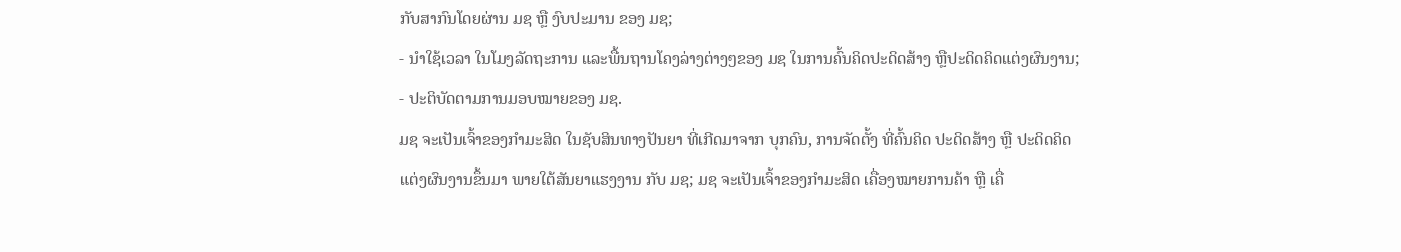ກັບສາກົນໂດຍຜ່ານ ມຊ ຫຼື ງົບປະມານ ຂອງ ມຊ;
- ນໍາໃຊ້ເວລາ ໃນໂມງລັດຖະການ ແລະພື້ນຖານໂຄງລ່າງຕ່າງໆຂອງ ມຊ ໃນການຄົ້ນຄິດປະດິດສ້າງ ຫຼືປະດິດຄິດແຕ່ງຜົນງານ;
- ປະຕິບັດຕາມການມອບໝາຍຂອງ ມຊ.
ມຊ ຈະເປັນເຈົ້າຂອງກໍາມະສິດ ໃນຊັບສິນທາງປັນຍາ ທີ່ເກີດມາຈາກ ບຸກຄົນ, ການຈັດຕັ້ງ ທີ່ຄົ້ນຄິດ ປະດິດສ້າງ ຫຼື ປະດິດຄິດແຕ່ງຜົນງານຂຶ້ນມາ ພາຍໃຕ້ສັນຍາແຮງງານ ກັບ ມຊ; ມຊ ຈະເປັນເຈົ້າຂອງກໍາມະສິດ ເຄື່ອງໝາຍການຄ້າ ຫຼື ເຄື່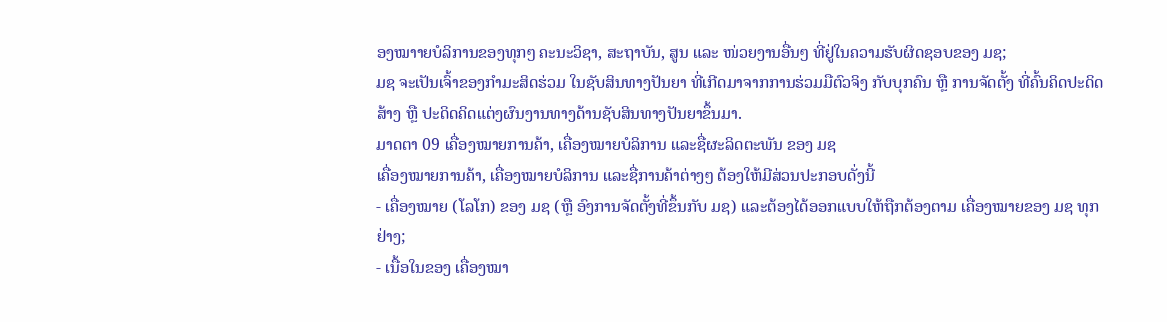ອງໝາາຍບໍລິການຂອງທຸກໆ ຄະນະວິຊາ, ສະຖາບັນ, ສູນ ແລະ ໜ່ວຍງານອື່ນໆ ທີ່ຢູ່ໃນຄວາມຮັບຜິດຊອບຂອງ ມຊ;
ມຊ ຈະເປັນເຈົ້າຂອງກໍາມະສິດຮ່ວມ ໃນຊັບສິນທາງປັນຍາ ທີ່ເກີດມາຈາກການຮ່ວມມືຕົວຈິງ ກັບບຸກຄົນ ຫຼື ການຈັດຕັ້ງ ທີ່ຄົ້ນຄິດປະດິດສ້າງ ຫຼື ປະດິດຄິດແຕ່ງຜົນງານທາງດ້ານຊັບສິນທາງປັນຍາຂຶ້ນມາ.
ມາດຕາ 09 ເຄື່ອງໝາຍການຄ້າ, ເຄື່ອງໝາຍບໍລິການ ແລະຊື່ຜະລິດຕະພັນ ຂອງ ມຊ
ເຄື່ອງໝາຍການຄ້າ, ເຄື່ອງໝາຍບໍລິການ ແລະຊື່ການຄ້າຕ່າງໆ ຕ້ອງໃຫ້ມີສ່ວນປະກອບດັ່ງນີ້
- ເຄື່ອງໝາຍ (ໂລໂກ) ຂອງ ມຊ (ຫຼື ອົງການຈັດຕັ້ງທີ່ຂຶ້ນກັບ ມຊ) ແລະຕ້ອງໄດ້ອອກແບບໃຫ້ຖືກຕ້ອງຕາມ ເຄື່ອງໝາຍຂອງ ມຊ ທຸກຢ່າງ;
- ເນື້ອໃນຂອງ ເຄື່ອງໝາ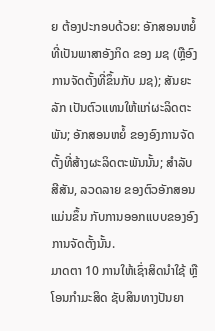ຍ ຕ້ອງປະກອບດ້ວຍ: ອັກສອນຫຍໍ້ທີ່ເປັນພາສາອັງກິດ ຂອງ ມຊ (ຫຼືອົງການຈັດຕັ້ງທີ່ຂຶ້ນກັບ ມຊ); ສັນຍະລັກ ເປັນຕົວແທນໃຫ້ແກ່ຜະລິດຕະພັນ; ອັກສອນຫຍໍ້ ຂອງອົງການຈັດຕັ້ງທີ່ສ້າງຜະລິດຕະພັນນັ້ນ; ສໍາລັບສີສັນ, ລວດລາຍ ຂອງຕົວອັກສອນແມ່ນຂຶ້ນ ກັບການອອກແບບຂອງອົງການຈັດຕັ້ງນັ້ນ.
ມາດຕາ 10 ການໃຫ້ເຊົ່າສິດນໍາໃຊ້ ຫຼື ໂອນກໍາມະສິດ ຊັບສິນທາງປັນຍາ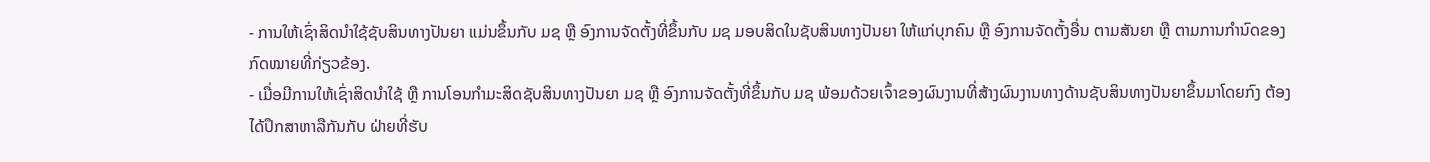- ການໃຫ້ເຊົ່າສິດນໍາໃຊ້ຊັບສິນທາງປັນຍາ ແມ່ນຂຶ້ນກັບ ມຊ ຫຼື ອົງການຈັດຕັ້ງທີ່ຂຶ້ນກັບ ມຊ ມອບສິດໃນຊັບສິນທາງປັນຍາ ໃຫ້ແກ່ບຸກຄົນ ຫຼື ອົງການຈັດຕັ້ງອື່ນ ຕາມສັນຍາ ຫຼື ຕາມການກໍານົດຂອງກົດໝາຍທີ່ກ່ຽວຂ້ອງ.
- ເມື່ອມີການໃຫ້ເຊົ່າສິດນໍາໃຊ້ ຫຼື ການໂອນກໍາມະສິດຊັບສິນທາງປັນຍາ ມຊ ຫຼື ອົງການຈັດຕັ້ງທີ່ຂຶ້ນກັບ ມຊ ພ້ອມດ້ວຍເຈົ້າຂອງຜົນງານທີ່ສ້າງຜົນງານທາງດ້ານຊັບສິນທາງປັນຍາຂຶ້ນມາໂດຍກົງ ຕ້ອງໄດ້ປຶກສາຫາລືກັນກັບ ຝ່າຍທີ່ຮັບ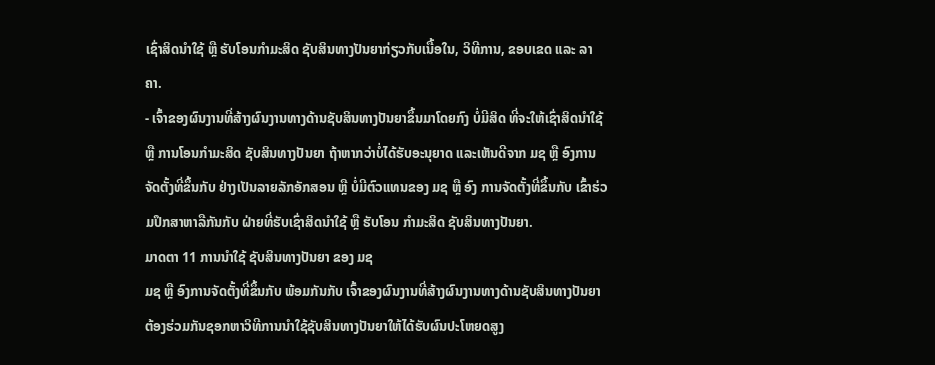ເຊົ່າສິດນໍາໃຊ້ ຫຼື ຮັບໂອນກໍາມະສິດ ຊັບສິນທາງປັນຍາກ່ຽວກັບເນື້ອໃນ, ວິທີການ, ຂອບເຂດ ແລະ ລາຄາ.
- ເຈົ້າຂອງຜົນງານທີ່ສ້າງຜົນງານທາງດ້ານຊັບສິນທາງປັນຍາຂຶ້ນມາໂດຍກົງ ບໍ່ມີສິດ ທີ່ຈະໃຫ້ເຊົ່າສິດນໍາໃຊ້ ຫຼື ການໂອນກໍາມະສິດ ຊັບສິນທາງປັນຍາ ຖ້າຫາກວ່າບໍ່ໄດ້ຮັບອະນຸຍາດ ແລະເຫັນດີຈາກ ມຊ ຫຼື ອົງການຈັດຕັ້ງທີ່ຂຶ້ນກັບ ຢ່າງເປັນລາຍລັກອັກສອນ ຫຼື ບໍ່ມີຕົວແທນຂອງ ມຊ ຫຼື ອົງ ການຈັດຕັ້ງທີ່ຂຶ້ນກັບ ເຂົ້າຮ່ວມປຶກສາຫາລືກັນກັບ ຝ່າຍທີ່ຮັບເຊົ່າສິດນໍາໃຊ້ ຫຼື ຮັບໂອນ ກໍາມະສິດ ຊັບສິນທາງປັນຍາ.
ມາດຕາ 11 ການນໍາໃຊ້ ຊັບສິນທາງປັນຍາ ຂອງ ມຊ
ມຊ ຫຼື ອົງການຈັດຕັ້ງທີ່ຂຶ້ນກັບ ພ້ອມກັນກັບ ເຈົ້າຂອງຜົນງານທີ່ສ້າງຜົນງານທາງດ້ານຊັບສິນທາງປັນຍາ ຕ້ອງຮ່ວມກັນຊອກຫາວິທີການນໍາໃຊ້ຊັບສິນທາງປັນຍາໃຫ້ໄດ້ຮັບຜົນປະໂຫຍດສູງ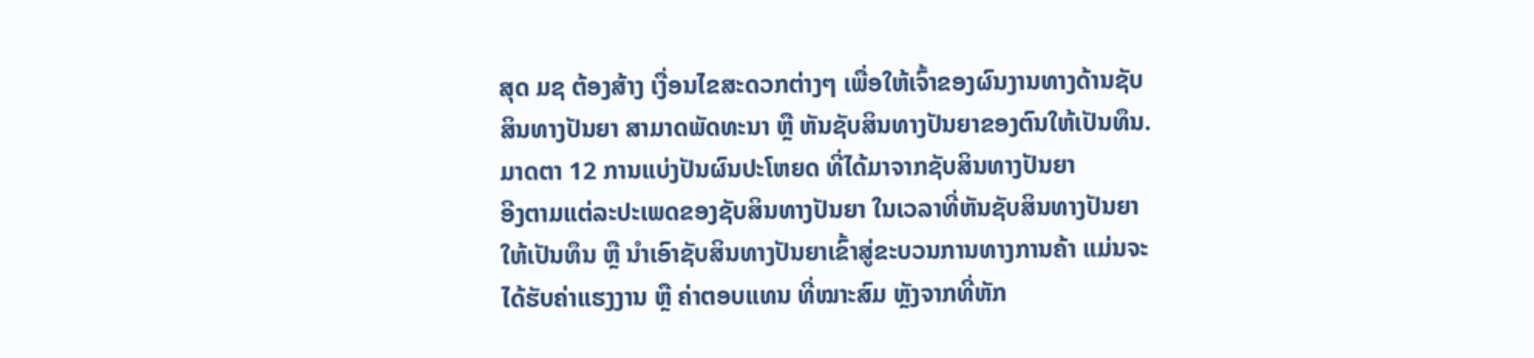ສຸດ ມຊ ຕ້ອງສ້າງ ເງື່ອນໄຂສະດວກຕ່າງໆ ເພື່ອໃຫ້ເຈົ້າຂອງຜົນງານທາງດ້ານຊັບສິນທາງປັນຍາ ສາມາດພັດທະນາ ຫຼື ຫັນຊັບສິນທາງປັນຍາຂອງຕົນໃຫ້ເປັນທຶນ.
ມາດຕາ 12 ການແບ່ງປັນຜົນປະໂຫຍດ ທີ່ໄດ້ມາຈາກຊັບສິນທາງປັນຍາ
ອີງຕາມແຕ່ລະປະເພດຂອງຊັບສິນທາງປັນຍາ ໃນເວລາທີ່ຫັນຊັບສິນທາງປັນຍາໃຫ້ເປັນທຶນ ຫຼື ນໍາເອົາຊັບສິນທາງປັນຍາເຂົ້າສູ່ຂະບວນການທາງການຄ້າ ແມ່ນຈະໄດ້ຮັບຄ່າແຮງງານ ຫຼື ຄ່າຕອບແທນ ທີ່ໝາະສົມ ຫຼັງຈາກທີ່ຫັກ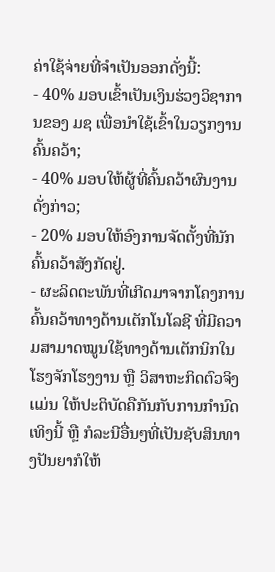ຄ່າໃຊ້ຈ່າຍທີ່ຈໍາເປັນອອກດັ່ງນີ້:
- 40% ມອບເຂົ້າເປັນເງິນຮ່ວງວິຊາການຂອງ ມຊ ເພື່ອນໍາໃຊ້ເຂົ້າໃນວຽກງານຄົ້ນຄວ້າ;
- 40% ມອບໃຫ້ຜູ້ທີ່ຄົ້ນຄວ້າຜົນງານດັ່ງກ່າວ;
- 20% ມອບໃຫ້ອົງການຈັດຕັ້ງທີ່ນັກຄົ້ນຄວ້າສັງກັດຢູ່.
- ຜະລິດຕະພັນທີ່ເກີດມາຈາກໂຄງການຄົ້ນຄວ້າທາງດ້ານເຕັກໂນໂລຊີ ທີ່ມີຄວາມສາມາດໝູນໃຊ້ທາງດ້ານເຕັກນິກໃນໂຮງຈັກໂຮງງານ ຫຼື ວິສາຫະກິດຕົວຈິງ ເເມ່ນ ໃຫ້ປະຕິບັດຄືກັນກັບການກໍານົດເທິງນີ້ ຫຼື ກໍລະນີອື່ນໆທີ່ເປັນຊັບສິນທາງປັນຍາກໍໃຫ້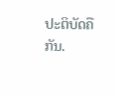ປະຕິບັດຄືກັນ.